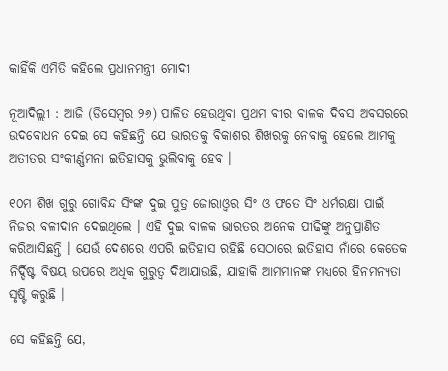କାହିଁକି ଏମିତି କହିଲେ ପ୍ରଧାନମନ୍ତ୍ରୀ ମୋଦୀ

ନୂଆଦିଲ୍ଲୀ : ଆଜି (ଡିସେମ୍ବର ୨୬) ପାଳିତ ହେଉଥିବା ପ୍ରଥମ ବୀର ବାଳକ ଦିବସ ଅବସରରେ ଉଦବୋଧନ ଦେଇ ସେ କହିଛନ୍ତି ଯେ ଭାରତକୁ ବିକାଶର ଶିଖରକୁ ନେବାକୁ ହେଲେ ଆମକୁ ଅତୀତର ସଂକୀର୍ଣ୍ଣମନା ଇତିହାସକୁ ଭୁଲିବାକୁ ହେବ ।

୧୦ମ ଶିଖ ଗୁରୁ ଗୋବିନ୍ଦ ସିଂଙ୍କ ଦୁଇ ପୁତ୍ର ଜୋରାଓ୍ବର ସିଂ ଓ ଫତେ ସିଂ ଧର୍ମରକ୍ଷା ପାଇଁ ନିଜର ବଳୀଦାନ ଦେଇଥିଲେ । ଏହି ଦୁଇ ବାଳକ ଭାରତର ଅନେକ ପୀଢିଙ୍କୁ ଅନୁପ୍ରାଣିତ କରିଆସିଛନ୍ତି । ଯେଉଁ ଦେଶରେ ଏପରି ଇତିହାସ ରହିଛି ସେଠାରେ ଇତିହାସ ନାଁରେ କେତେକ ନିର୍ଦ୍ଦିଷ୍ଟ ବିଷୟ ଉପରେ ଅଧିକ ଗୁରୁତ୍ବ ଦିଆଯାଉଛି, ଯାହାକି ଆମମାନଙ୍କ ମଧ୍ୟରେ ହିନମନ୍ୟତା ସୃଷ୍ଟି କରୁଛି ।

ସେ କହିଛନ୍ତି ଯେ,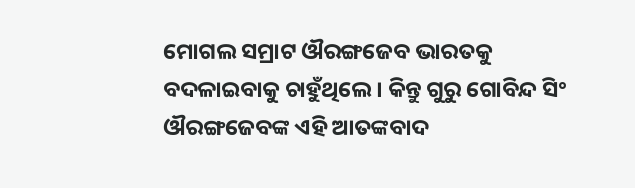ମୋଗଲ ସମ୍ରାଟ ଔରଙ୍ଗଜେବ ଭାରତକୁ ବଦଳାଇବାକୁ ଚାହୁଁଥିଲେ । କିନ୍ତୁ ଗୁରୁ ଗୋବିନ୍ଦ ସିଂ ଔରଙ୍ଗଜେବଙ୍କ ଏହି ଆତଙ୍କବାଦ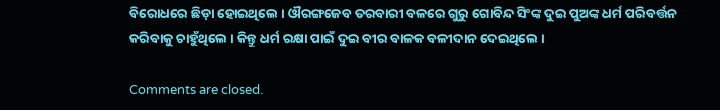ବିରୋଧରେ ଛିଡ଼ା ହୋଇଥିଲେ । ଔରଙ୍ଗଜେବ ତରବାରୀ ବଳରେ ଗୁରୁ ଗୋବିନ୍ଦ ସିଂଙ୍କ ଦୁଇ ପୁଅଙ୍କ ଧର୍ମ ପରିବର୍ତ୍ତନ କରିବାକୁ ଚାହୁଁଥିଲେ । କିନ୍ତୁ ଧର୍ମ ରକ୍ଷା ପାଇଁ ଦୁଇ ବୀର ବାଳକ ବଳୀଦାନ ଦେଇଥିଲେ ।

Comments are closed.